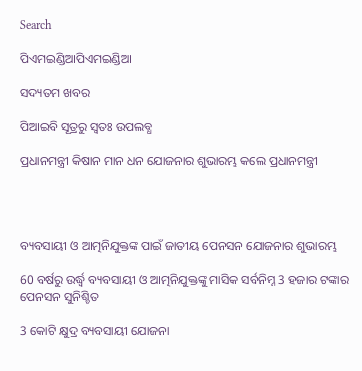Search

ପିଏମଇଣ୍ଡିଆପିଏମଇଣ୍ଡିଆ

ସଦ୍ୟତମ ଖବର

ପିଆଇବି ସୂତ୍ରରୁ ସ୍ବତଃ ଉପଲବ୍ଧ

ପ୍ରଧାନମନ୍ତ୍ରୀ କିଷାନ ମାନ ଧନ ଯୋଜନାର ଶୁଭାରମ୍ଭ କଲେ ପ୍ରଧାନମନ୍ତ୍ରୀ




ବ୍ୟବସାୟୀ ଓ ଆତ୍ମନିଯୁକ୍ତଙ୍କ ପାଇଁ ଜାତୀୟ ପେନସନ ଯୋଜନାର ଶୁଭାରମ୍ଭ

60 ବର୍ଷରୁ ଉର୍ଦ୍ଧ୍ଵ ବ୍ୟବସାୟୀ ଓ ଆତ୍ମନିଯୁକ୍ତଙ୍କୁ ମାସିକ ସର୍ବନିମ୍ନ 3 ହଜାର ଟଙ୍କାର ପେନସନ ସୁନିଶ୍ଚିତ

3 କୋଟି କ୍ଷୁଦ୍ର ବ୍ୟବସାୟୀ ଯୋଜନା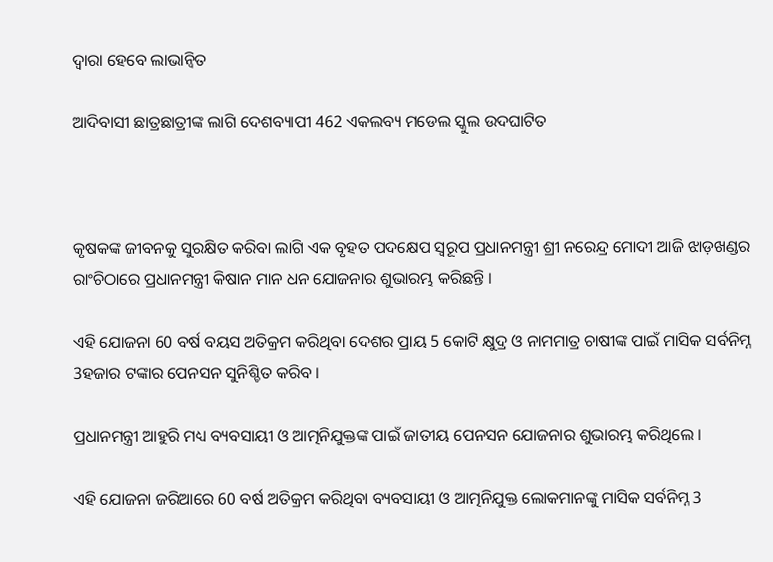ଦ୍ୱାରା ହେବେ ଲାଭାନ୍ୱିତ

ଆଦିବାସୀ ଛାତ୍ରଛାତ୍ରୀଙ୍କ ଲାଗି ଦେଶବ୍ୟାପୀ 462 ଏକଲବ୍ୟ ମଡେଲ ସ୍କୁଲ ଉଦଘାଟିତ



କୃଷକଙ୍କ ଜୀବନକୁ ସୁରକ୍ଷିତ କରିବା ଲାଗି ଏକ ବୃହତ ପଦକ୍ଷେପ ସ୍ୱରୂପ ପ୍ରଧାନମନ୍ତ୍ରୀ ଶ୍ରୀ ନରେନ୍ଦ୍ର ମୋଦୀ ଆଜି ଝାଡ଼ଖଣ୍ଡର ରାଂଚିଠାରେ ପ୍ରଧାନମନ୍ତ୍ରୀ କିଷାନ ମାନ ଧନ ଯୋଜନାର ଶୁଭାରମ୍ଭ କରିଛନ୍ତି ।

ଏହି ଯୋଜନା 60 ବର୍ଷ ବୟସ ଅତିକ୍ରମ କରିଥିବା ଦେଶର ପ୍ରାୟ 5 କୋଟି କ୍ଷୁଦ୍ର ଓ ନାମମାତ୍ର ଚାଷୀଙ୍କ ପାଇଁ ମାସିକ ସର୍ବନିମ୍ନ 3ହଜାର ଟଙ୍କାର ପେନସନ ସୁନିଶ୍ଚିତ କରିବ ।

ପ୍ରଧାନମନ୍ତ୍ରୀ ଆହୁରି ମଧ୍ୟ ବ୍ୟବସାୟୀ ଓ ଆତ୍ମନିଯୁକ୍ତଙ୍କ ପାଇଁ ଜାତୀୟ ପେନସନ ଯୋଜନାର ଶୁଭାରମ୍ଭ କରିଥିଲେ ।

ଏହି ଯୋଜନା ଜରିଆରେ 60 ବର୍ଷ ଅତିକ୍ରମ କରିଥିବା ବ୍ୟବସାୟୀ ଓ ଆତ୍ମନିଯୁକ୍ତ ଲୋକମାନଙ୍କୁ ମାସିକ ସର୍ବନିମ୍ନ 3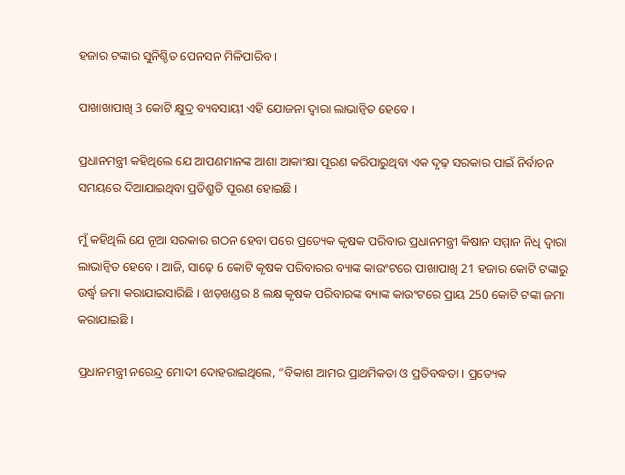ହଜାର ଟଙ୍କାର ସୁନିଶ୍ଚିତ ପେନସନ ମିଳିପାରିବ ।

ପାଖାଖାପାଖି 3 କୋଟି କ୍ଷୁଦ୍ର ବ୍ୟବସାୟୀ ଏହି ଯୋଜନା ଦ୍ୱାରା ଲାଭାନ୍ୱିତ ହେବେ ।

ପ୍ରଧାନମନ୍ତ୍ରୀ କହିଥିଲେ ଯେ ଆପଣମାନଙ୍କ ଆଶା ଆକାଂକ୍ଷା ପୂରଣ କରିପାରୁଥିବା ଏକ ଦୃଢ଼ ସରକାର ପାଇଁ ନିର୍ବାଚନ ସମୟରେ ଦିଆଯାଇଥିବା ପ୍ରତିଶ୍ରୁତି ପୂରଣ ହୋଇଛି ।

ମୁଁ କହିଥିଲି ଯେ ନୂଆ ସରକାର ଗଠନ ହେବା ପରେ ପ୍ରତ୍ୟେକ କୃଷକ ପରିବାର ପ୍ରଧାନମନ୍ତ୍ରୀ କିଷାନ ସମ୍ମାନ ନିଧି ଦ୍ୱାରା ଲାଭାନ୍ୱିତ ହେବେ । ଆଜି, ସାଢ଼େ 6 କୋଟି କୃଷକ ପରିବାରର ବ୍ୟାଙ୍କ କାଉଂଟରେ ପାଖାପାଖି 21 ହଜାର କୋଟି ଟଙ୍କାରୁ ଉର୍ଦ୍ଧ୍ଵ ଜମା କରାଯାଇସାରିଛି । ଝାଡ଼ଖଣ୍ଡର 8 ଲକ୍ଷ କୃଷକ ପରିବାରଙ୍କ ବ୍ୟାଙ୍କ କାଉଂଟରେ ପ୍ରାୟ 250 କୋଟି ଟଙ୍କା ଜମା କରାଯାଇଛି ।

ପ୍ରଧାନମନ୍ତ୍ରୀ ନରେନ୍ଦ୍ର ମୋଦୀ ଦୋହରାଇଥିଲେ, “ବିକାଶ ଆମର ପ୍ରାଥମିକତା ଓ ପ୍ରତିବଦ୍ଧତା । ପ୍ରତ୍ୟେକ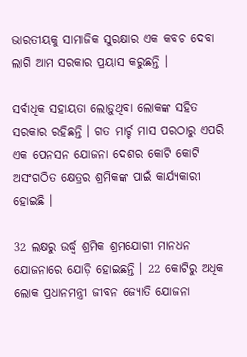ଭାରତୀୟକୁ ସାମାଜିକ ସୁରକ୍ଷାର ଏକ କବଚ ଦେବା ଲାଗି ଆମ ସରକାର ପ୍ରୟାସ କରୁଛନ୍ତି ।

ସର୍ବାଧିକ ସହାୟତା ଲୋଡ଼ୁଥିବା ଲୋକଙ୍କ ସହିତ ସରକାର ରହିଛନ୍ତି । ଗତ ମାର୍ଚ୍ଚ ମାସ ପରଠାରୁ ଏପରି ଏକ ପେନସନ ଯୋଜନା ଦେଶର କୋଟି କୋଟି ଅସଂଗଠିତ କ୍ଷେତ୍ରର ଶ୍ରମିକଙ୍କ ପାଇଁ କାର୍ଯ୍ୟକାରୀ ହୋଇଛି ।

32 ଲକ୍ଷରୁ ଉର୍ଦ୍ଧ୍ଵ ଶ୍ରମିକ ଶ୍ରମଯୋଗୀ ମାନଧନ ଯୋଜନାରେ ଯୋଡ଼ି ହୋଇଛନ୍ତି । 22 କୋଟିରୁ ଅଧିକ ଲୋକ ପ୍ରଧାନମନ୍ତ୍ରୀ ଜୀବନ ଜ୍ୟୋତି ଯୋଜନା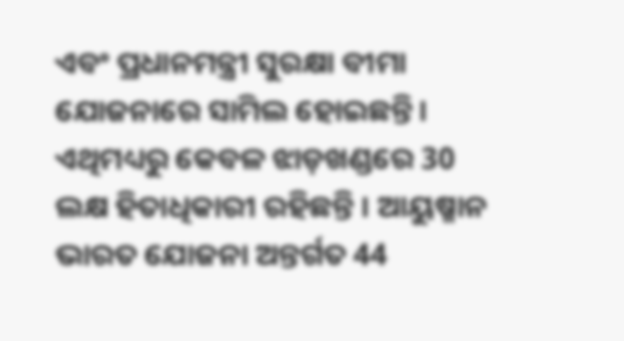ଏବଂ ପ୍ରଧାନମନ୍ତ୍ରୀ ସୁରକ୍ଷା ବୀମା ଯୋଜନାରେ ସାମିଲ ହୋଇଛନ୍ତି । ଏଥିମଧ୍ୟରୁ କେବଳ ଝାଡ଼ଖଣ୍ଡରେ 30 ଲକ୍ଷ ହିତାଧିକାରୀ ରହିଛନ୍ତି । ଆୟୁଷ୍ମାନ ଭାରତ ଯୋଜନା ଅନ୍ତର୍ଗତ 44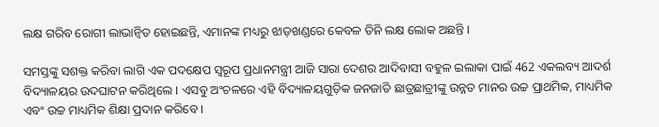ଲକ୍ଷ ଗରିବ ରୋଗୀ ଲାଭାନ୍ୱିତ ହୋଇଛନ୍ତି, ଏମାନଙ୍କ ମଧ୍ୟରୁ ଝାଡ଼ଖଣ୍ଡରେ କେବଳ ତିନି ଲକ୍ଷ ଲୋକ ଅଛନ୍ତି ।

ସମସ୍ତଙ୍କୁ ସଶକ୍ତ କରିବା ଲାଗି ଏକ ପଦକ୍ଷେପ ସ୍ୱରୂପ ପ୍ରଧାନମନ୍ତ୍ରୀ ଆଜି ସାରା ଦେଶର ଆଦିବାସୀ ବହୁଳ ଇଲାକା ପାଇଁ 462 ଏକଲବ୍ୟ ଆଦର୍ଶ ବିଦ୍ୟାଳୟର ଉଦଘାଟନ କରିଥିଲେ । ଏସବୁ ଅଂଚଳରେ ଏହି ବିଦ୍ୟାଳୟଗୁଡ଼ିକ ଜନଜାତି ଛାତ୍ରଛାତ୍ରୀଙ୍କୁ ଉନ୍ନତ ମାନର ଉଚ୍ଚ ପ୍ରାଥମିକ, ମାଧ୍ୟମିକ ଏବଂ ଉଚ୍ଚ ମାଧ୍ୟମିକ ଶିକ୍ଷା ପ୍ରଦାନ କରିବେ ।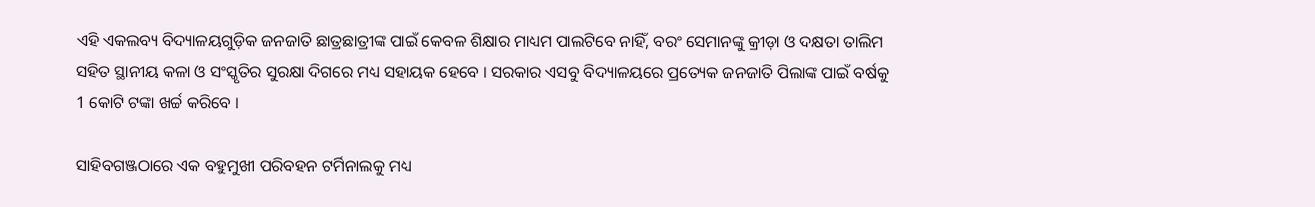ଏହି ଏକଲବ୍ୟ ବିଦ୍ୟାଳୟଗୁଡ଼ିକ ଜନଜାତି ଛାତ୍ରଛାତ୍ରୀଙ୍କ ପାଇଁ କେବଳ ଶିକ୍ଷାର ମାଧ୍ୟମ ପାଲଟିବେ ନାହିଁ, ବରଂ ସେମାନଙ୍କୁ କ୍ରୀଡ଼ା ଓ ଦକ୍ଷତା ତାଲିମ ସହିତ ସ୍ଥାନୀୟ କଳା ଓ ସଂସ୍କୃତିର ସୁରକ୍ଷା ଦିଗରେ ମଧ୍ୟ ସହାୟକ ହେବେ । ସରକାର ଏସବୁ ବିଦ୍ୟାଳୟରେ ପ୍ରତ୍ୟେକ ଜନଜାତି ପିଲାଙ୍କ ପାଇଁ ବର୍ଷକୁ 1 କୋଟି ଟଙ୍କା ଖର୍ଚ୍ଚ କରିବେ ।

ସାହିବଗଞ୍ଜଠାରେ ଏକ ବହୁମୁଖୀ ପରିବହନ ଟର୍ମିନାଲକୁ ମଧ୍ୟ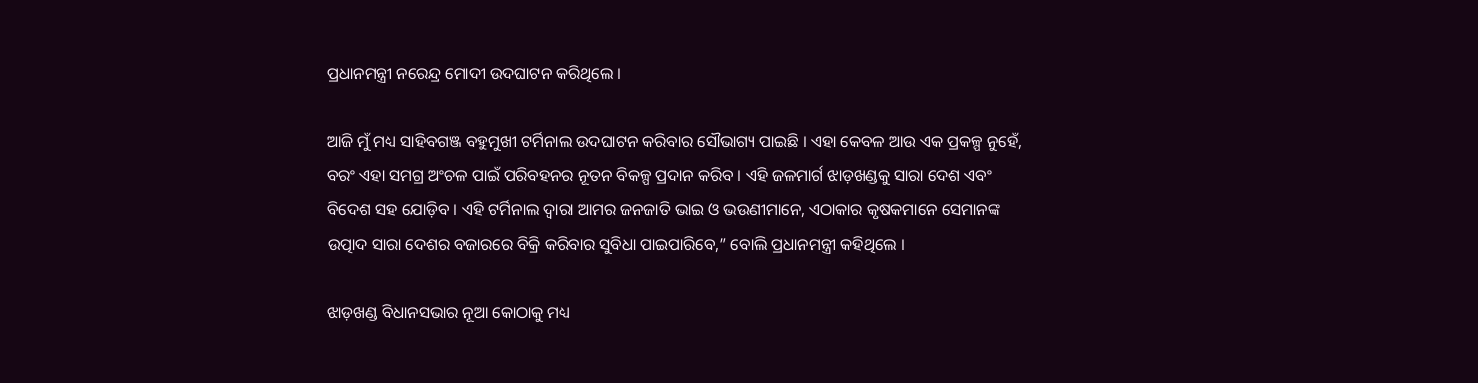ପ୍ରଧାନମନ୍ତ୍ରୀ ନରେନ୍ଦ୍ର ମୋଦୀ ଉଦଘାଟନ କରିଥିଲେ ।

ଆଜି ମୁଁ ମଧ୍ୟ ସାହିବଗଞ୍ଜ ବହୁମୁଖୀ ଟର୍ମିନାଲ ଉଦଘାଟନ କରିବାର ସୌଭାଗ୍ୟ ପାଇଛି । ଏହା କେବଳ ଆଉ ଏକ ପ୍ରକଳ୍ପ ନୁହେଁ, ବରଂ ଏହା ସମଗ୍ର ଅଂଚଳ ପାଇଁ ପରିବହନର ନୂତନ ବିକଳ୍ପ ପ୍ରଦାନ କରିବ । ଏହି ଜଳମାର୍ଗ ଝାଡ଼ଖଣ୍ଡକୁ ସାରା ଦେଶ ଏବଂ ବିଦେଶ ସହ ଯୋଡ଼ିବ । ଏହି ଟର୍ମିନାଲ ଦ୍ୱାରା ଆମର ଜନଜାତି ଭାଇ ଓ ଭଉଣୀମାନେ, ଏଠାକାର କୃଷକମାନେ ସେମାନଙ୍କ ଉତ୍ପାଦ ସାରା ଦେଶର ବଜାରରେ ବିକ୍ରି କରିବାର ସୁବିଧା ପାଇପାରିବେ,” ବୋଲି ପ୍ରଧାନମନ୍ତ୍ରୀ କହିଥିଲେ ।

ଝାଡ଼ଖଣ୍ଡ ବିଧାନସଭାର ନୂଆ କୋଠାକୁ ମଧ୍ୟ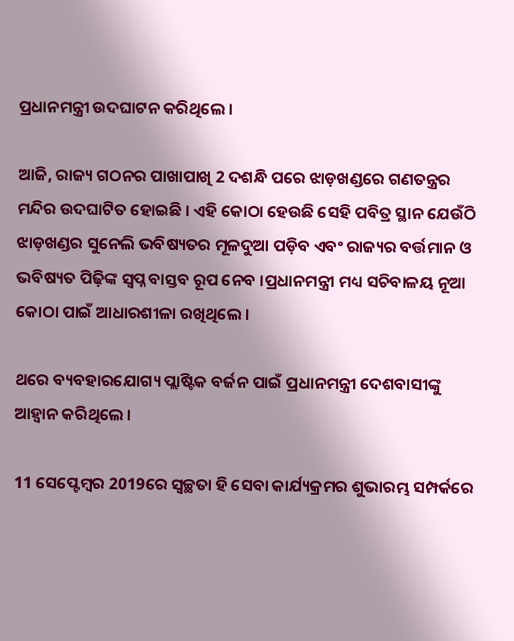ପ୍ରଧାନମନ୍ତ୍ରୀ ଉଦଘାଟନ କରିଥିଲେ ।

ଆଜି, ରାଜ୍ୟ ଗଠନର ପାଖାପାଖି 2 ଦଶନ୍ଧି ପରେ ଝାଡ଼ଖଣ୍ଡରେ ଗଣତନ୍ତ୍ରର ମନ୍ଦିର ଉଦଘାଟିତ ହୋଇଛି । ଏହି କୋଠା ହେଉଛି ସେହି ପବିତ୍ର ସ୍ଥାନ ଯେଉଁଠି ଝାଡ଼ଖଣ୍ଡର ସୁନେଲି ଭବିଷ୍ୟତର ମୂଳଦୁଆ ପଡ଼ିବ ଏବଂ ରାଜ୍ୟର ବର୍ତ୍ତମାନ ଓ ଭବିଷ୍ୟତ ପିଢ଼ିଙ୍କ ସ୍ୱପ୍ନ ବାସ୍ତବ ରୂପ ନେବ ।ପ୍ରଧାନମନ୍ତ୍ରୀ ମଧ୍ୟ ସଚିବାଳୟ ନୂଆ କୋଠା ପାଇଁ ଆଧାରଶୀଳା ରଖିଥିଲେ ।

ଥରେ ବ୍ୟବହାରଯୋଗ୍ୟ ପ୍ଲାଷ୍ଟିକ ବର୍ଜନ ପାଇଁ ପ୍ରଧାନମନ୍ତ୍ରୀ ଦେଶବାସୀଙ୍କୁ ଆହ୍ୱାନ କରିଥିଲେ ।

11 ସେପ୍ଟେମ୍ବର 2019ରେ ସ୍ୱଚ୍ଛତା ହି ସେବା କାର୍ଯ୍ୟକ୍ରମର ଶୁଭାରମ୍ଭ ସମ୍ପର୍କରେ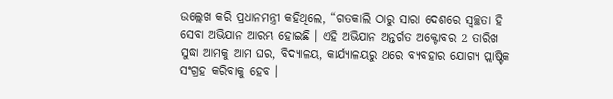ଉଲ୍ଲେଖ କରି ପ୍ରଧାନମନ୍ତ୍ରୀ କହିଥିଲେ, “ଗତକାଲି ଠାରୁ ସାରା ଦେଶରେ ସ୍ୱଚ୍ଛତା ହି ସେବା ଅଭିଯାନ ଆରମ୍ଭ ହୋଇଛି । ଏହି ଅଭିଯାନ ଅନ୍ତର୍ଗତ ଅକ୍ଟୋବର 2 ତାରିଖ ସୁଦ୍ଧା ଆମକୁ ଆମ ଘର, ବିଦ୍ୟାଳୟ, କାର୍ଯ୍ୟାଳୟରୁ ଥରେ ବ୍ୟବହାର ଯୋଗ୍ୟ ପ୍ଲାଷ୍ଟିକ ସଂଗ୍ରହ କରିବାକୁ ହେବ ।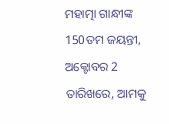ମହାତ୍ମା ଗାନ୍ଧୀଙ୍କ 150ତମ ଜୟନ୍ତୀ, ଅକ୍ଟୋବର 2 ତାରିଖରେ, ଆମକୁ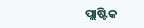ପ୍ଲାଷ୍ଟିକ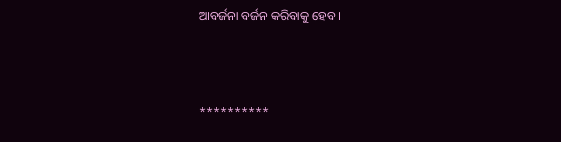ଆବର୍ଜନା ବର୍ଜନ କରିବାକୁ ହେବ ।



**********